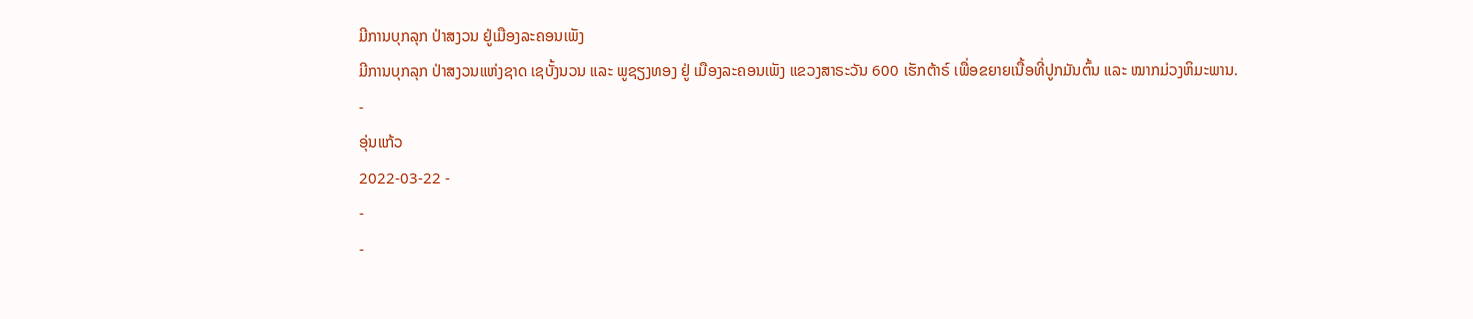ມີການບຸກລຸກ ປ່າສງວນ ຢູ່ເມືອງລະຄອນເພັງ
ມີການບຸກລຸກ ປ່າສງວນແຫ່ງຊາດ ເຊບັ້ງນວນ ແລະ ພູຊຽງທອງ ຢູ່ ເມືອງລະຄອນເພັງ ແຂວງສາຣະວັນ 600 ເຮັກຕ້າຣ໌ ເພື່ອຂຍາຍເນື້ອທີ່ປູກມັນຕົ້ນ ແລະ ໝາກມ່ວງຫິມະພານ.
-
ອຸ່ນແກ້ວ
2022-03-22 -
-
-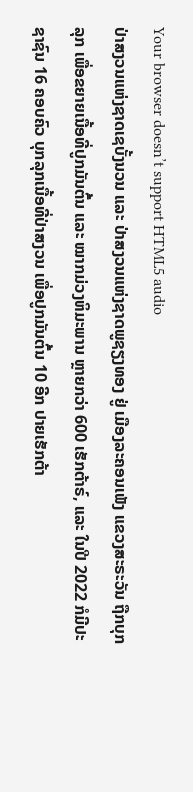Your browser doesn’t support HTML5 audio
ປ່າສງວນແຫ່ງຊາດເຊບັ້ງນວນ ແລະ ປ່າສງວນແຫ່ງຊາດພູຊຽງທອງ ຢູ່ ເມືອງລະຄອນເພັງ ແຂວງສະຣະວັນ ຖືກບຸກລຸກ ເພື່ອຂຍາຍເນື້ອທີ່ປູກມັນຕົ້ນ ແລະ ໝາກມ່ວງຫິມະພານ ຫຼາຍກວ່າ 600 ເຮັກຕ້າຣ໌, ແລະ ໃນປີ 2022 ກໍມີປະຊາຊົນ 16 ຄອບຄົວ ບຸກລຸກເນື້ອທີ່ປ່າສງວນ ເພື່ອປູກມັນຕົ້ນ 10 ອີກ ປາຍເຮັກຕ້າ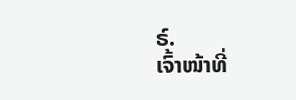ຣ໌.
ເຈົ້າໜ້າທີ່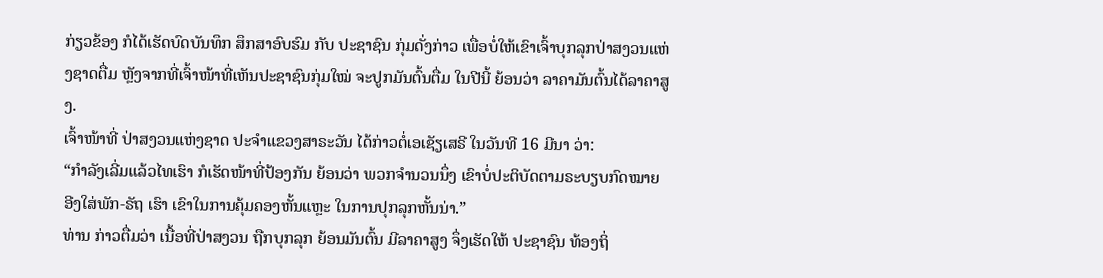ກ່ຽວຂ້ອງ ກໍໄດ້ເຮັດບົດບັນທຶກ ສຶກສາອົບຮົມ ກັບ ປະຊາຊົນ ກຸ່ມດັ່ງກ່າວ ເພື່ອບໍ່ໃຫ້ເຂົາເຈົ້າບຸກລຸກປ່າສງວນແຫ່ງຊາດຕື່ມ ຫຼັງຈາກທີ່ເຈົ້າໜ້າທີ່ເຫັນປະຊາຊົນກຸ່ມໃໝ່ ຈະປູກມັນຕົ້ນຕື່ມ ໃນປີນີ້ ຍ້ອນວ່າ ລາຄາມັນຕົ້ນໄດ້ລາຄາສູງ.
ເຈົ້າໜ້າທີ່ ປ່າສງວນແຫ່ງຊາດ ປະຈຳແຂວງສາຣະວັນ ໄດ້ກ່າວຕໍ່ເອເຊັຽເສຣີ ໃນວັນທີ 16 ມີນາ ວ່າ:
“ກຳລັງເລີ່ມແລ້ວໄທເຮົາ ກໍເຮັດໜ້າທີ່ປ້ອງກັນ ຍ້ອນວ່າ ພວກຈຳນວນນຶ່ງ ເຂົາບໍ່ປະຕິບັດຕາມຣະບຽບກົດໝາຍ ອີງໃສ່ພັກ-ຣັຖ ເຮົາ ເຂົາໃນການຄຸ້ມຄອງຫັ້ນແຫຼະ ໃນການປຸກລຸກຫັ້ນນ່າ.”
ທ່ານ ກ່າວຕື່ມວ່າ ເນື້ອທີ່ປ່າສງວນ ຖືກບຸກລຸກ ຍ້ອນມັນຕົ້ນ ມີລາຄາສູງ ຈຶ່ງເຮັດໃຫ້ ປະຊາຊົນ ທ້ອງຖິ່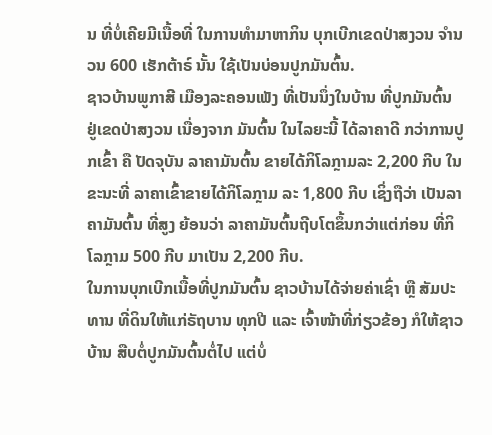ນ ທີ່ບໍ່ເຄີຍມີເນື້ອທີ່ ໃນການທຳມາຫາກິນ ບຸກເບີກເຂດປ່າສງວນ ຈຳນວນ 600 ເຮັກຕ້າຣ໌ ນັ້ນ ໃຊ້ເປັນບ່ອນປູກມັນຕົ້ນ.
ຊາວບ້ານພູກາສີ ເມືອງລະຄອນເພັງ ທີ່ເປັນນຶ່ງໃນບ້ານ ທີ່ປູກມັນຕົ້ນ ຢູ່ເຂດປ່າສງວນ ເນື່ອງຈາກ ມັນຕົ້ນ ໃນໄລຍະນີ້ ໄດ້ລາຄາດີ ກວ່າການປູກເຂົ້າ ຄື ປັດຈຸບັນ ລາຄາມັນຕົ້ນ ຂາຍໄດ້ກິໂລກຼາມລະ 2,200 ກີບ ໃນຂະນະທີ່ ລາຄາເຂົ້າຂາຍໄດ້ກິໂລກຼາມ ລະ 1,800 ກີບ ເຊິ່ງຖືວ່າ ເປັນລາຄາມັນຕົ້ນ ທີ່ສູງ ຍ້ອນວ່າ ລາຄາມັນຕົ້ນຖີບໂຕຂຶ້ນກວ່າແຕ່ກ່ອນ ທີ່ກິໂລກຼາມ 500 ກີບ ມາເປັນ 2,200 ກີບ.
ໃນການບຸກເບີກເນື້ອທີ່ປູກມັນຕົ້ນ ຊາວບ້ານໄດ້ຈ່າຍຄ່າເຊົ່າ ຫຼື ສັມປະທານ ທີ່ດິນໃຫ້ແກ່ຣັຖບານ ທຸກປີ ແລະ ເຈົ້າໜ້າທີ່ກ່ຽວຂ້ອງ ກໍໃຫ້ຊາວບ້ານ ສືບຕໍ່ປູກມັນຕົ້ນຕໍ່ໄປ ແຕ່ບໍ່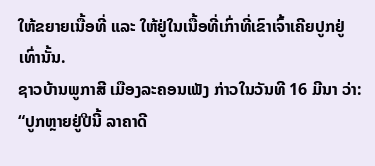ໃຫ້ຂຍາຍເນື້ອທີ່ ແລະ ໃຫ້ຢູ່ໃນເນື້ອທີ່ເກົ່າທີ່ເຂົາເຈົ້າເຄີຍປູກຢູ່ເທົ່ານັ້ນ.
ຊາວບ້ານພູກາສີ ເມືອງລະຄອນເພັງ ກ່າວໃນວັນທີ 16 ມີນາ ວ່າ:
“ປູກຫຼາຍຢູ່ປີນີ້ ລາຄາດີ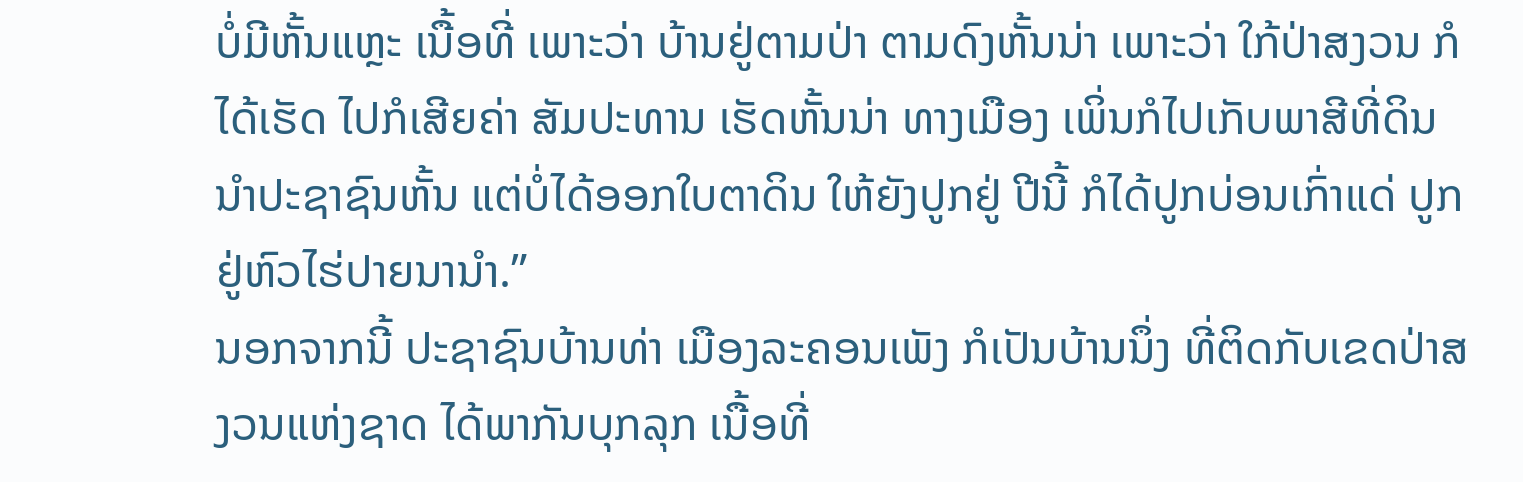ບໍ່ມີຫັ້ນແຫຼະ ເນື້ອທີ່ ເພາະວ່າ ບ້ານຢູ່ຕາມປ່າ ຕາມດົງຫັ້ນນ່າ ເພາະວ່າ ໃກ້ປ່າສງວນ ກໍໄດ້ເຮັດ ໄປກໍເສີຍຄ່າ ສັມປະທານ ເຮັດຫັ້ນນ່າ ທາງເມືອງ ເພິ່ນກໍໄປເກັບພາສີທີ່ດິນນຳປະຊາຊົນຫັ້ນ ແຕ່ບໍ່ໄດ້ອອກໃບຕາດິນ ໃຫ້ຍັງປູກຢູ່ ປີນີ້ ກໍໄດ້ປູກບ່ອນເກົ່າແດ່ ປູກຢູ່ຫົວໄຮ່ປາຍນານຳ.”
ນອກຈາກນີ້ ປະຊາຊົນບ້ານທ່າ ເມືອງລະຄອນເພັງ ກໍເປັນບ້ານນຶ່ງ ທີ່ຕິດກັບເຂດປ່າສງວນແຫ່ງຊາດ ໄດ້ພາກັນບຸກລຸກ ເນື້ອທີ່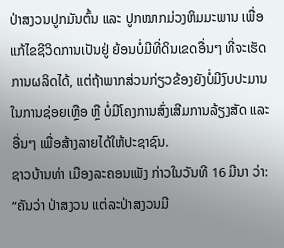ປ່າສງວນປູກມັນຕົ້ນ ແລະ ປູກໝາກມ່ວງຫິມມະພານ ເພື່ອແກ້ໄຂຊີວິດການເປັນຢູ່ ຍ້ອນບໍ່ມີທີ່ດິນເຂດອື່ນໆ ທີ່ຈະເຮັດການຜລິດໄດ້, ແຕ່ຖ້າພາກສ່ວນກ່ຽວຂ້ອງຍັງບໍ່ມີງົບປະມານ ໃນການຊ່ອຍເຫຼືອ ຫຼື ບໍ່ມີໂຄງການສົ່ງເສີມການລ້ຽງສັດ ແລະ ອື່ນໆ ເພື່ອສ້າງລາຍໄດ້ໃຫ້ປະຊາຊົນ.
ຊາວບ້ານທ່າ ເມືອງລະຄອນເພັງ ກ່າວໃນວັນທີ 16 ມີນາ ວ່າ:
“ຄັນວ່າ ປ່າສງວນ ແຕ່ລະປ່າສງວນມີ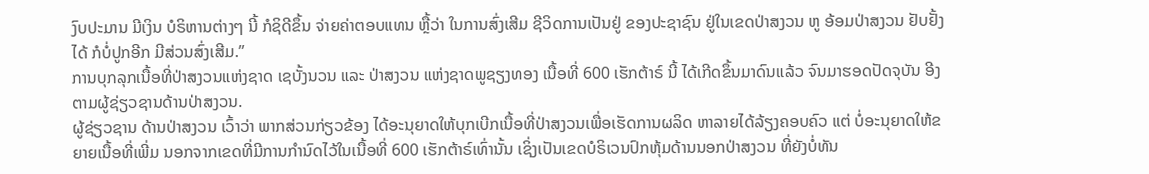ງົບປະມານ ມີເງິນ ບໍຣິຫານຕ່າງໆ ນີ້ ກໍຊິດີຂຶ້ນ ຈ່າຍຄ່າຕອບແທນ ຫຼື້ວ່າ ໃນການສົ່ງເສີມ ຊີວິດການເປັນຢູ່ ຂອງປະຊາຊົນ ຢູ່ໃນເຂດປ່າສງວນ ຫູ ອ້ອມປ່າສງວນ ຢັບຢັ້ງໄດ້ ກໍບໍ່ປູກອີກ ມີສ່ວນສົ່ງເສີມ.”
ການບຸກລຸກເນື້ອທີ່ປ່າສງວນແຫ່ງຊາດ ເຊບັ້ງນວນ ແລະ ປ່າສງວນ ແຫ່ງຊາດພູຊຽງທອງ ເນື້ອທີ່ 600 ເຮັກຕ້າຣ໌ ນີ້ ໄດ້ເກີດຂຶ້ນມາດົນແລ້ວ ຈົນມາຮອດປັດຈຸບັນ ອີງຕາມຜູ້ຊ່ຽວຊານດ້ານປ່າສງວນ.
ຜູ້ຊ່ຽວຊານ ດ້ານປ່າສງວນ ເວົ້າວ່າ ພາກສ່ວນກ່ຽວຂ້ອງ ໄດ້ອະນຸຍາດໃຫ້ບຸກເບີກເນື້ອທີ່ປ່າສງວນເພື່ອເຮັດການຜລິດ ຫາລາຍໄດ້ລ້ຽງຄອບຄົວ ແຕ່ ບໍ່ອະນຸຍາດໃຫ້ຂຍາຍເນື້ອທີ່ເພີ່ມ ນອກຈາກເຂດທີ່ມີການກຳນົດໄວ້ໃນເນື້ອທີ່ 600 ເຮັກຕ້າຣ໌ເທົ່ານັ້ນ ເຊິ່ງເປັນເຂດບໍຣິເວນປົກຫຸ້ມດ້ານນອກປ່າສງວນ ທີ່ຍັງບໍ່ທັນ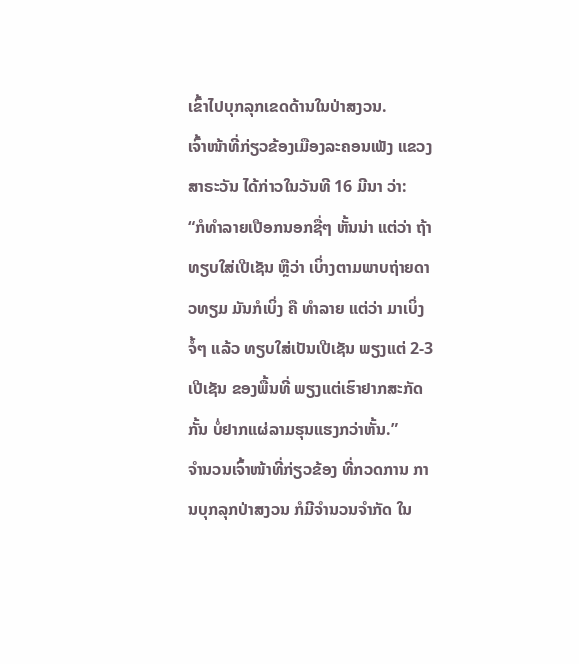ເຂົ້າໄປບຸກລຸກເຂດດ້ານໃນປ່າສງວນ.
ເຈົ້າໜ້າທີ່ກ່ຽວຂ້ອງເມືອງລະຄອນເພັງ ແຂວງສາຣະວັນ ໄດ້ກ່າວໃນວັນທີ 16 ມີນາ ວ່າ:
“ກໍທຳລາຍເປືອກນອກຊື່ໆ ຫັ້ນນ່າ ແຕ່ວ່າ ຖ້າທຽບໃສ່ເປີເຊັນ ຫຼືວ່າ ເບິ່າງຕາມພາບຖ່າຍດາວທຽມ ມັນກໍເບິ່ງ ຄື ທຳລາຍ ແຕ່ວ່າ ມາເບິ່ງ ຈໍ້ໆ ແລ້ວ ທຽບໃສ່ເປັນເປີເຊັນ ພຽງແຕ່ 2-3 ເປີເຊັນ ຂອງພື້ນທີ່ ພຽງແຕ່ເຮົາຢາກສະກັດກັ້ນ ບໍ່ຢາກແຜ່ລາມຮຸນແຮງກວ່າຫັ້ນ.”
ຈຳນວນເຈົ້າໜ້າທີ່ກ່ຽວຂ້ອງ ທີ່ກວດການ ການບຸກລຸກປ່າສງວນ ກໍມີຈຳນວນຈຳກັດ ໃນ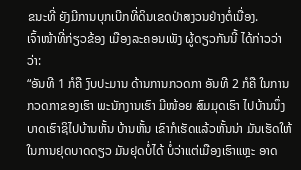ຂນະທີ່ ຍັງມີການບຸກເບີກທີ່ດິນເຂດປ່າສງວນຢ່າງຕໍ່ເນື່ອງ.
ເຈົ້າໜ້າທີ່ກ່ຽວຂ້ອງ ເມືອງລະຄອນເພັງ ຜູ້ດຽວກັນນີ້ ໄດ້ກ່າວວ່າວ່າ:
“ອັນທີ 1 ກໍຄື ງົບປະມານ ດ້ານການກວດກາ ອັນທີ 2 ກໍຄື ໃນການກວດກາຂອງເຮົາ ພະນັກງານເຮົາ ມີໜ້ອຍ ສົມມຸດເຮົາ ໄປບ້ານນຶ່ງ ບາດເຮົາຊິໄປບ້ານຫັ້ນ ບ້ານຫັ້ນ ເຂົາກໍເຮັດແລ້ວຫັ້ນນ່າ ມັນເຮັດໃຫ້ໃນການຢຸດບາດດຽວ ມັນຢຸດບໍ່ໄດ້ ບໍ່ວ່າແຕ່ເມືອງເຮົາແຫຼະ ອາດ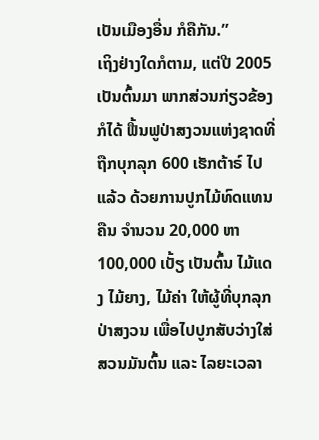ເປັນເມືອງອື່ນ ກໍຄືກັນ.”
ເຖິງຢ່າງໃດກໍຕາມ, ແຕ່ປີ 2005 ເປັນຕົ້ນມາ ພາກສ່ວນກ່ຽວຂ້ອງ ກໍໄດ້ ຟື້ນຟູປ່າສງວນແຫ່ງຊາດທີ່ຖືກບຸກລຸກ 600 ເຮັກຕ້າຣ໌ ໄປແລ້ວ ດ້ວຍການປູກໄມ້ທົດແທນຄືນ ຈຳນວນ 20,000 ຫາ 100,000 ເບັ້ຽ ເປັນຕົ້ນ ໄມ້ແດງ ໄມ້ຍາງ, ໄມ້ຄ່າ ໃຫ້ຜູ້ທີ່ບຸກລຸກປ່າສງວນ ເພື່ອໄປປູກສັບວ່າງໃສ່ສວນມັນຕົ້ນ ແລະ ໄລຍະເວລາ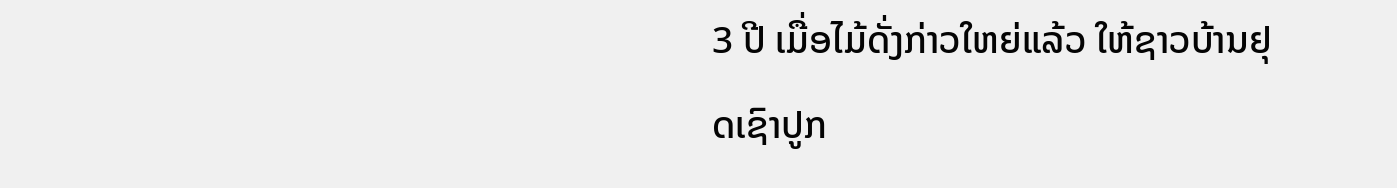3 ປີ ເມື່ອໄມ້ດັ່ງກ່າວໃຫຍ່ແລ້ວ ໃຫ້ຊາວບ້ານຢຸດເຊົາປູກ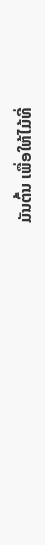ມັນຕົ້ນ ເພື່ອໃຫ້ໄມ້ທີ່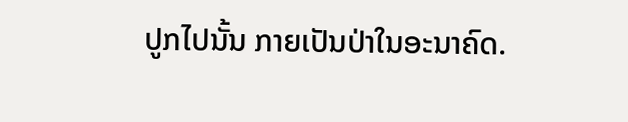ປູກໄປນັ້ນ ກາຍເປັນປ່າໃນອະນາຄົດ.